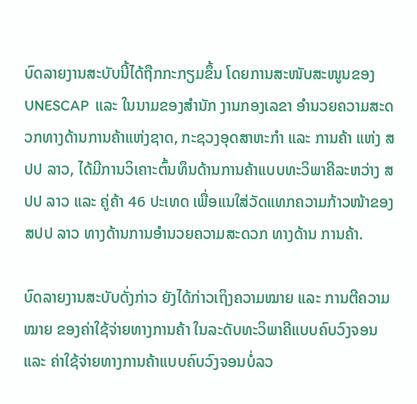ບົດລາຍງານສະບັບນີ້ໄດ້ຖືກກະກຽມຂຶ້ນ ໂດຍການສະໜັບສະໜູນຂອງ  UNESCAP  ແລະ ໃນນາມຂອງສໍານັກ ງານກອງເລຂາ ອໍານວຍຄວາມສະດວກທາງດ້ານການຄ້າແຫ່ງຊາດ, ກະຊວງອຸດສາຫະກໍາ ແລະ ການຄ້າ ແຫ່ງ ສປປ ລາວ, ໄດ້ມີການວິເຄາະຕົ້ນທຶນດ້ານການຄ້າແບບທະວິພາຄີລະຫວ່າງ ສປປ ລາວ ແລະ ຄູ່ຄ້າ 46 ປະເທດ ເພື່ອແນໃສ່ວັດແທກຄວາມກ້າວໜ້າຂອງ ສປປ ລາວ ທາງດ້ານການອໍານວຍຄວາມສະດວກ ທາງດ້ານ ການຄ້າ.

ບົດລາຍງານສະບັບດັ່ງກ່າວ ຍັງໄດ້ກ່າວເຖິງຄວາມໝາຍ ແລະ ການຕີຄວາມໝາຍ ຂອງຄ່າໃຊ້ຈ່າຍທາງການຄ້າ ໃນລະດັບທະວິພາຄີແບບຄົບວົງຈອນ ແລະ ຄ່າໃຊ້ຈ່າຍທາງການຄ້າແບບຄົບວົງຈອນບໍ່ລວ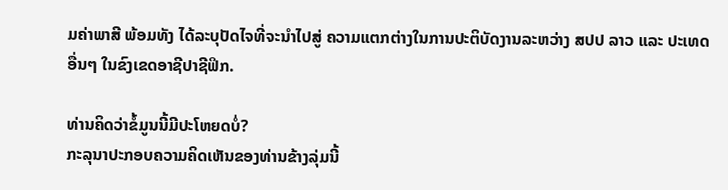ມຄ່າພາສີ ພ້ອມທັງ ໄດ້ລະບຸປັດໄຈທີ່ຈະນໍາໄປສູ່ ຄວາມແຕກຕ່າງໃນການປະຕິບັດງານລະຫວ່າງ ສປປ ລາວ ແລະ ປະເທດອື່ນໆ ໃນຂົງເຂດອາຊີປາຊີຟິກ.

ທ່ານຄິດວ່າຂໍ້ມູນນີ້ມີປະໂຫຍດບໍ່?
ກະລຸນາປະກອບຄວາມຄິດເຫັນຂອງທ່ານຂ້າງລຸ່ມນີ້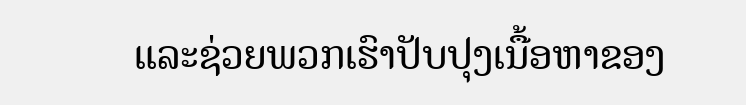ແລະຊ່ວຍພວກເຮົາປັບປຸງເນື້ອຫາຂອງ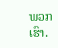ພວກເຮົາ.